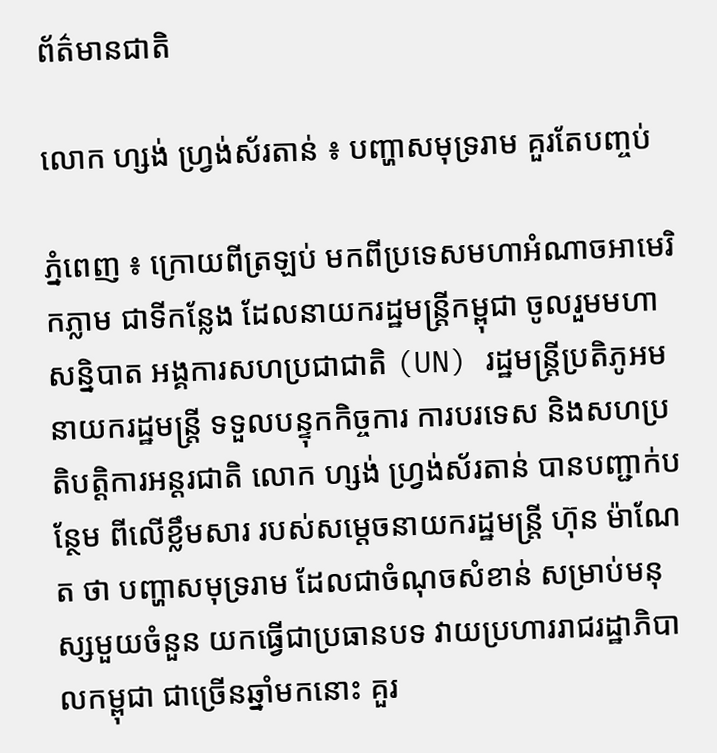ព័ត៌មានជាតិ

លោក ហ្សង់ ហ្វ្រង់ស័រតាន់ ៖ បញ្ហាសមុទ្ររាម គួរតែបញ្ចប់

ភ្នំពេញ ៖ ក្រោយពីត្រឡប់ មកពីប្រទេសមហាអំណាចអាមេរិកភ្លាម ជាទីកន្លែង ដែលនាយករដ្ឋមន្រ្តីកម្ពុជា ចូលរួមមហាសន្និបាត អង្គការសហប្រជាជាតិ (UN) រដ្ឋមន្ត្រីប្រតិភូអមនាយករដ្ឋមន្រ្តី ទទួលបន្ទុកកិច្ចការ ការបរទេស និងសហប្រតិបត្តិការអន្តរជាតិ លោក ហ្សង់ ហ្វ្រង់ស័រតាន់ បានបញ្ជាក់បន្ថែម ពីលើខ្លឹមសារ របស់សម្តេចនាយករដ្ឋមន្រ្តី ហ៊ុន ម៉ាណែត ថា បញ្ហាសមុទ្ររាម ដែលជាចំណុចសំខាន់ សម្រាប់មនុស្សមួយចំនួន យកធ្វើជាប្រធានបទ វាយប្រហាររាជរដ្ឋាភិបាលកម្ពុជា ជាច្រើនឆ្នាំមកនោះ គួរ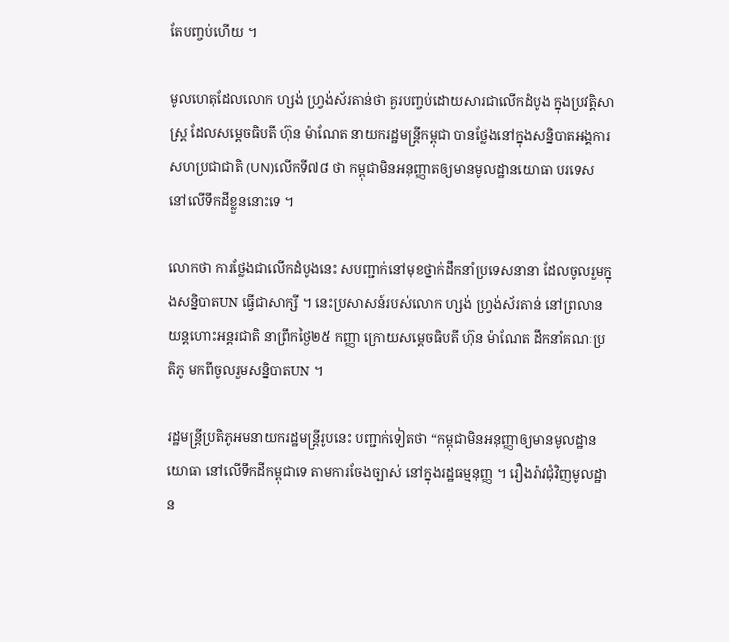តែបញ្ចប់ហើយ ។

មូលហេតុដែលលោក ហ្សង់ ហ្វ្រង់ស័រតាន់ថា គួរបញ្ចប់ដោយសារជាលើកដំបូង ក្នុងប្រវត្តិសាស្រ្ត ដែលសម្តេចធិបតី ហ៊ុន ម៉ាណែត នាយករដ្ឋមន្រ្តីកម្ពុជា បានថ្លែងនៅក្នុងសន្និបាតអង្គការ សហប្រជាជាតិ (UN)លើកទី៧៨ ថា កម្ពុជាមិនអនុញ្ញាតឲ្យមានមូលដ្ឋានយោធា បរទេស នៅលើទឹកដីខ្លួននោះទេ ។

លោកថា ការថ្លែងជាលើកដំបូងនេះ សបញ្ជាក់នៅមុខថ្នាក់ដឹកនាំប្រទេសនានា ដែលចូលរួមក្នុងសន្និបាតUN ធ្វើជាសាក្សី ។ នេះប្រសាសន៍របស់លោក ហ្សង់ ហ្វ្រង់ស័រតាន់ នៅព្រលានយន្តហោះអន្តរជាតិ នាព្រឹកថ្ងៃ២៥ កញ្ញា ក្រោយសម្តេចធិបតី ហ៊ុន ម៉ាណែត ដឹកនាំគណៈប្រតិភូ មកពីចូលរួមសន្និបាតUN ។

រដ្ឋមន្ត្រីប្រតិភូអមនាយករដ្ឋមន្រ្តីរូបនេះ បញ្ជាក់ទៀតថា “កម្ពុជាមិនអនុញ្ញាឲ្យមានមូលដ្ឋាន យោធា នៅលើទឹកដីកម្ពុជាទេ តាមការចែងច្បាស់ នៅក្នុងរដ្ឋធម្មនុញ្ញ ។ រឿងរ៉ាវជុំវិញមូលដ្ឋាន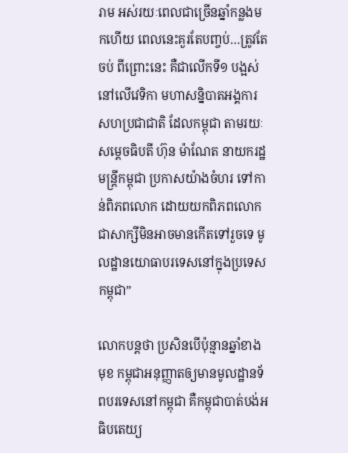រាម អស់រយៈពេលជាច្រើនឆ្នាំកន្លងមកហើយ ពេលនេះគួរតែបញ្ចប់…ត្រូវតែចប់ ពីព្រោះនេះ គឺជាលើកទី១ បង្អស់នៅលើវេទិកា មហាសន្និបាតអង្គការ សហប្រជាជាតិ ដែលកម្ពុជា តាមរយៈសម្តេចធិបតី ហ៊ុន ម៉ាណែត នាយករដ្ឋមន្រ្តីកម្ពុជា ប្រកាសយ៉ាងចំហរ ទៅកាន់ពិភពលោក ដោយយកពិភពលោក ជាសាក្សីមិនអាចមានកើតទៅរួចទេ មូលដ្ឋានយោធាបរទេសនៅក្នុងប្រទេសកម្ពុជា”

លោកបន្តថា ប្រសិនបើប៉ុន្មានឆ្នាំខាងមុខ កម្ពុជាអនុញ្ញាតឲ្យមានមូលដ្ឋានទ័ពបរទេសនៅកម្ពុជា គឺកម្ពុជាបាត់បង់អធិបតេយ្យ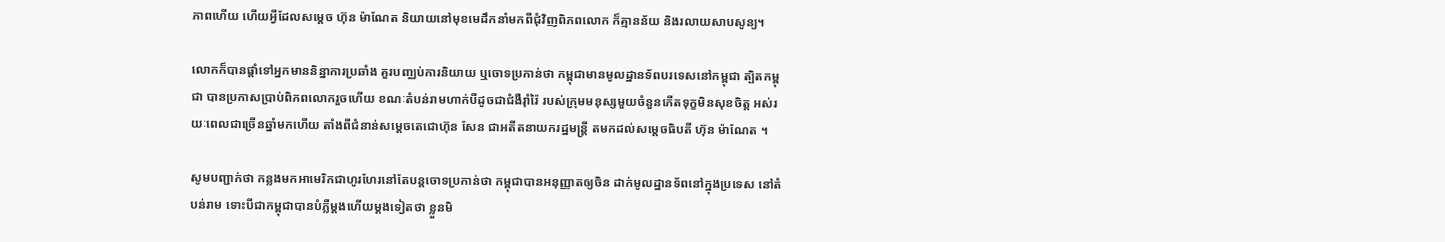ភាពហើយ ហើយអ្វីដែលសម្តេច ហ៊ុន ម៉ាណែត និយាយនៅមុខមេដឹកនាំមកពីជុំវិញពិភពលោក ក៏គ្មានន័យ និងរលាយសាបសូន្យ។

លោកក៏បានផ្តាំទៅអ្នកមាននិន្នាការប្រឆាំង គួរបញ្ឈប់ការនិយាយ ឬចោទប្រកាន់ថា កម្ពុជាមានមូលដ្ឋានទ័ពបរទេសនៅកម្ពុជា ត្បិតកម្ពុជា បានប្រកាសប្រាប់ពិភពលោករួចហើយ ខណៈតំបន់រាមហាក់បីដូចជាជំងឺរ៉ាំរ៉ៃ របស់ក្រុមមនុស្សមួយចំនួនកើតទុក្ខមិនសុខចិត្ត អស់រយៈពេលជាច្រើនឆ្នាំមកហើយ តាំងពីជំនាន់សម្តេចតេជោហ៊ុន សែន ជាអតីតនាយករដ្ឋមន្រ្តី តមកដល់សម្តេចធិបតី ហ៊ុន ម៉ាណែត ។

សូមបញ្ជាក់ថា កន្លងមកអាមេរិកជាហូរហែរនៅតែបន្តចោទប្រកាន់ថា កម្ពុជាបានអនុញ្ញាតឲ្យចិន ដាក់មូលដ្ឋានទ័ពនៅក្នុងប្រទេស នៅតំបន់រាម ទោះបីជាកម្ពុជាបានបំភ្លឺម្តងហើយម្តងទៀតថា ខ្លួនមិ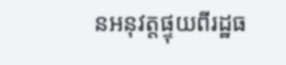នអនុវត្តផ្ទុយពីរដ្ឋធ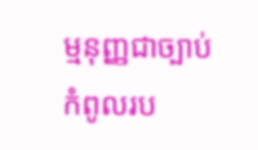ម្មនុញ្ញជាច្បាប់កំពូលរប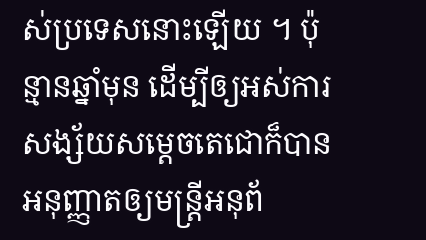ស់ប្រទេសនោះឡើយ ។ ប៉ុន្មានឆ្នាំមុន ដើម្បីឲ្យអស់ការសង្ស័យសម្តេចតេជោក៏បានអនុញ្ញាតឲ្យមន្ត្រីអនុព័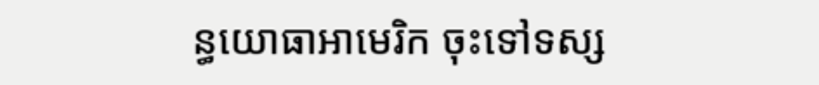ន្ធយោធាអាមេរិក ចុះទៅទស្ស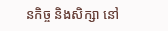នកិច្ច និងសិក្សា នៅ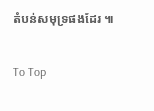តំបន់សមុទ្រផងដែរ ៕

To Top